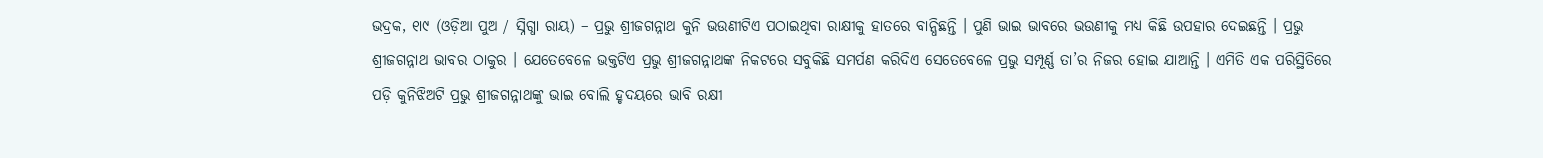ଭଦ୍ରକ, ୧ା୯ (ଓଡ଼ିଆ ପୁଅ / ସ୍ନିଗ୍ଧା ରାୟ) – ପ୍ରଭୁ ଶ୍ରୀଜଗନ୍ନାଥ କୁନି ଭଉଣୀଟିଏ ପଠାଇଥିବା ରାକ୍ଷୀକୁ ହାତରେ ବାନ୍ଧିଛନ୍ତି । ପୁଣି ଭାଇ ଭାବରେ ଭଉଣୀକୁ ମଧ୍ୟ କିଛି ଉପହାର ଦେଇଛନ୍ତି । ପ୍ରଭୁ ଶ୍ରୀଜଗନ୍ନାଥ ଭାବର ଠାକୁର । ଯେତେବେଳେ ଭକ୍ତଟିଏ ପ୍ରଭୁ ଶ୍ରୀଜଗନ୍ନାଥଙ୍କ ନିକଟରେ ସବୁକିଛି ସମର୍ପଣ କରିଦିଏ ସେତେବେଳେ ପ୍ରଭୁ ସମ୍ପୂର୍ଣ୍ଣ ତା’ର ନିଜର ହୋଇ ଯାଆନ୍ତି । ଏମିତି ଏକ ପରିସ୍ଥିତିରେ ପଡ଼ି କୁନିଝିଅଟି ପ୍ରଭୁ ଶ୍ରୀଜଗନ୍ନାଥଙ୍କୁ ଭାଇ ବୋଲି ହୃଦୟରେ ଭାବି ରକ୍ଷୀ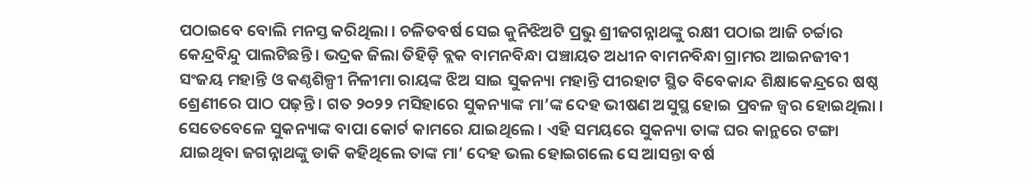ପଠାଇବେ ବୋଲି ମନସ୍ତ କରିଥିଲା । ଚଳିତବର୍ଷ ସେଇ କୁନିଝିଅଟି ପ୍ରଭୁ ଶ୍ରୀଜଗନ୍ନାଥଙ୍କୁ ରକ୍ଷୀ ପଠାଇ ଆଜି ଚର୍ଚ୍ଚାର କେନ୍ଦ୍ରବିନ୍ଦୁ ପାଲଟିଛନ୍ତି । ଭଦ୍ରକ ଜିଲା ତିହିଡ଼ି ବ୍ଲକ ବାମନବିନ୍ଧା ପଞ୍ଚାୟତ ଅଧୀନ ବାମନବିନ୍ଧା ଗ୍ରାମର ଆଇନଜୀବୀ ସଂଜୟ ମହାନ୍ତି ଓ କଣ୍ଠଶିଳ୍ପୀ ନିଳୀମା ରାୟଙ୍କ ଝିଅ ସାଇ ସୁକନ୍ୟା ମହାନ୍ତି ପୀରହାଟ ସ୍ଥିତ ବିବେକାନ୍ଦ ଶିକ୍ଷାକେନ୍ଦ୍ରରେ ଷଷ୍ଠ ଶ୍ରେଣୀରେ ପାଠ ପଢ଼ନ୍ତି । ଗତ ୨୦୨୨ ମସିହାରେ ସୁକନ୍ୟାଙ୍କ ମା’ଙ୍କ ଦେହ ଭୀଷଣ ଅସୁସ୍ଥ ହୋଇ ପ୍ରବଳ ଜ୍ୱର ହୋଇଥିଲା । ସେତେବେଳେ ସୁକନ୍ୟାଙ୍କ ବାପା କୋର୍ଟ କାମରେ ଯାଇଥିଲେ । ଏହି ସମୟରେ ସୁକନ୍ୟା ତାଙ୍କ ଘର କାନ୍ଥରେ ଟଙ୍ଗା ଯାଇଥିବା ଜଗନ୍ନାଥଙ୍କୁ ଡାକି କହିଥିଲେ ତାଙ୍କ ମା’ ଦେହ ଭଲ ହୋଇଗଲେ ସେ ଆସନ୍ତା ବର୍ଷ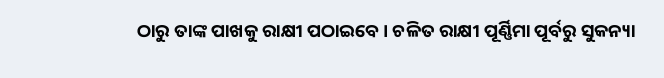ଠାରୁ ତାଙ୍କ ପାଖକୁ ରାକ୍ଷୀ ପଠାଇବେ । ଚଳିତ ରାକ୍ଷୀ ପୂର୍ଣ୍ଣିମା ପୂର୍ବରୁ ସୁକନ୍ୟା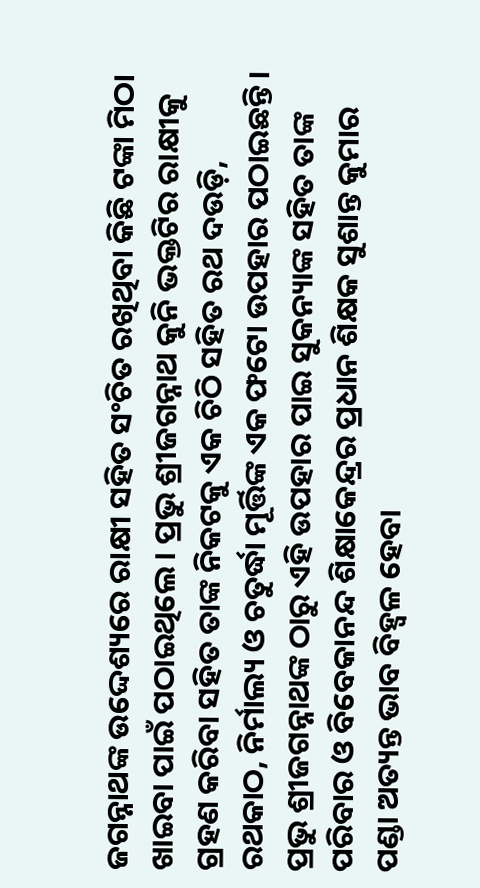ଜଗନ୍ନାଥଙ୍କ ଉଦ୍ଦେଶ୍ୟରେ ରାକ୍ଷୀ ସହିତ ସଂଚିତ ରଖିଥିବା କିଛି ଟଙ୍କା ମିଠା ଖାଇବା ପାଇଁ ପଠାଇଥିଲେ । ପ୍ରଭୁ ଶ୍ରୀଜଗନ୍ନାଥ କୁନି ଭକ୍ତଟିର ରାକ୍ଷୀକୁ ଗ୍ରହଣ କରିବା ସହିତ ତାଙ୍କ ନିକଟକୁ ଏକ ଚିଠି ସହିତ ରଥ ଦଉଡ଼ି, ରଥକାଠ, ନିର୍ମାଲ୍ୟ ଓ ଚତୁର୍ଦ୍ଧା ମୂର୍ତ୍ତିଙ୍କ ଏକ ଫଟୋ ଉପହାର ପଠାଇଛନ୍ତି । ପ୍ରଭୁ ଶ୍ରୀଜଗନ୍ନାଥଙ୍କ ଠାରୁ ଏହି ଉପହାର ପାଇ ସୁକନ୍ୟାଙ୍କ ସହିତ ତାଙ୍କ ପରିବାର ଓ ବିବେକାନନ୍ଦ ଶିକ୍ଷାକେନ୍ଦ୍ରର ପ୍ରଧାନ ଶିକ୍ଷକ ସୁଶାନ୍ତ କୁମାର ପଣ୍ଡା ଅତ୍ୟନ୍ତ ଭାବ ବିହ୍ୱଳ ହେବା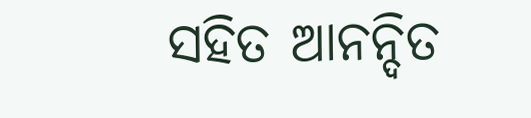ସହିତ ଆନନ୍ଦିତ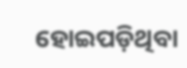ହୋଇପଡ଼ିଥିବା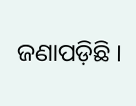ଜଣାପଡ଼ିଛି ।